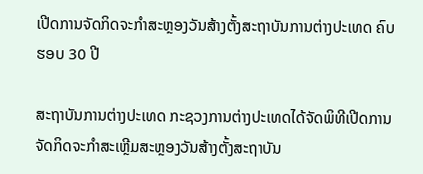ເປີດການຈັດກິດຈະກໍາສະຫຼອງວັນສ້າງຕັ້ງສະຖາບັນການຕ່າງປະເທດ ຄົບຮອບ 30 ປີ

ສະຖາບັນການຕ່າງປະເທດ ກະຊວງການຕ່າງປະເທດໄດ້ຈັດພິທີເປີດການຈັດກິດຈະກໍາສະເຫຼີມສະຫຼອງວັນສ້າງຕັ້ງສະຖາບັນ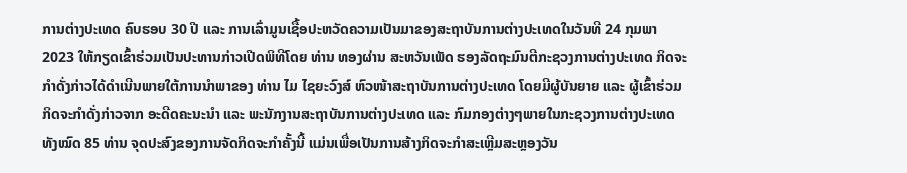ການຕ່າງປະເທດ ຄົບຮອບ 30 ປີ ແລະ ການເລົ່າມູນເຊື້ອປະຫວັດຄວາມເປັນມາຂອງສະຖາບັນການຕ່າງປະເທດໃນວັນທີ 24 ກຸມພາ 2023 ໃຫ້ກຽດເຂົ້າຮ່ວມເປັນປະທານກ່າວເປີດພິທີໂດຍ ທ່ານ ທອງຜ່ານ ສະຫວັນເພັດ ຮອງລັດຖະມົນຕີກະຊວງການຕ່າງປະເທດ ກິດຈະກໍາດັ່ງກ່າວໄດ້ດໍາເນີນພາຍໃຕ້ການນໍາພາຂອງ ທ່ານ ໄມ ໄຊຍະວົງສ໌ ຫົວໜ້າສະຖາບັນການຕ່າງປະເທດ ໂດຍມີຜູ້ບັນຍາຍ ແລະ ຜູ້ເຂົ້າຮ່ວມກິດຈະກໍາດັ່ງກ່າວຈາກ ອະດີດຄະນະນໍາ ແລະ ພະນັກງານສະຖາບັນການຕ່າງປະເທດ ແລະ ກົມກອງຕ່າງໆພາຍໃນກະຊວງການຕ່າງປະເທດ ທັງໝົດ 85 ທ່ານ ຈຸດປະສົງຂອງການຈັດກິດຈະກໍາຄັ້ງນີ້ ແມ່ນເພື່ອເປັນການສ້າງກິດຈະກໍາສະເຫຼີມສະຫຼອງວັນ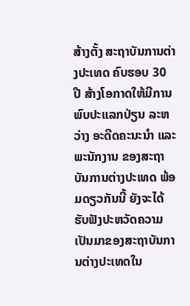ສ້າງຕັ້ງ ສະຖາບັນການຕ່າງປະເທດ ຄົບຮອບ 30 ປີ ສ້າງໂອກາດໃຫ້ມີການພົບປະແລກປ່ຽນ ລະຫວ່າງ ອະດີດຄະນະນຳ ແລະ ພະນັກງານ ຂອງສະຖາບັນການຕ່າງປະເທດ ພ້ອມດຽວກັນນີ້ ຍັງຈະໄດ້ຮັບຟັງປະຫວັດຄວາມເປັນມາຂອງສະຖາບັນການຕ່າງປະເທດໃນ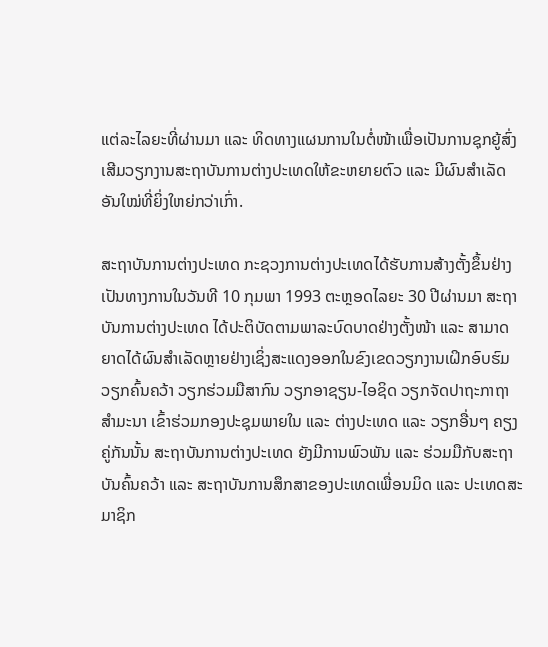ແຕ່ລະໄລຍະທີ່ຜ່ານມາ ແລະ ທິດທາງແຜນການໃນຕໍ່ໜ້າເພື່ອເປັນການຊຸກຍູ້ສົ່ງເສີມວຽກງານສະຖາບັນການຕ່າງປະເທດໃຫ້ຂະຫຍາຍຕົວ ແລະ ມີຜົນສໍາເລັດອັນໃໝ່ທີ່ຍິ່ງໃຫຍ່ກວ່າເກົ່າ.

ສະຖາບັນການຕ່າງປະເທດ ກະຊວງການຕ່າງປະເທດໄດ້ຮັບການສ້າງຕັ້ງຂຶ້ນຢ່າງເປັນທາງການໃນວັນທີ 10 ກຸມພາ 1993 ຕະຫຼອດໄລຍະ 30 ປີຜ່ານມາ ສະຖາບັນການຕ່າງປະເທດ ໄດ້ປະຕິບັດຕາມພາລະບົດບາດຢ່າງຕັ້ງໜ້າ ແລະ ສາມາດຍາດໄດ້ຜົນສໍາເລັດຫຼາຍຢ່າງເຊິ່ງສະແດງອອກໃນຂົງເຂດວຽກງານເຝິກອົບຮົມ ວຽກຄົ້ນຄວ້າ ວຽກຮ່ວມມືສາກົນ ວຽກອາຊຽນ-ໄອຊິດ ວຽກຈັດປາຖະກາຖາ ສໍາມະນາ ເຂົ້າຮ່ວມກອງປະຊຸມພາຍໃນ ແລະ ຕ່າງປະເທດ ແລະ ວຽກອື່ນໆ ຄຽງຄູ່ກັນນັ້ນ ສະຖາບັນການຕ່າງປະເທດ ຍັງມີການພົວພັນ ແລະ ຮ່ວມມືກັບສະຖາບັນຄົ້ນຄວ້າ ແລະ ສະຖາບັນການສຶກສາຂອງປະເທດເພື່ອນມິດ ແລະ ປະເທດສະມາຊິກ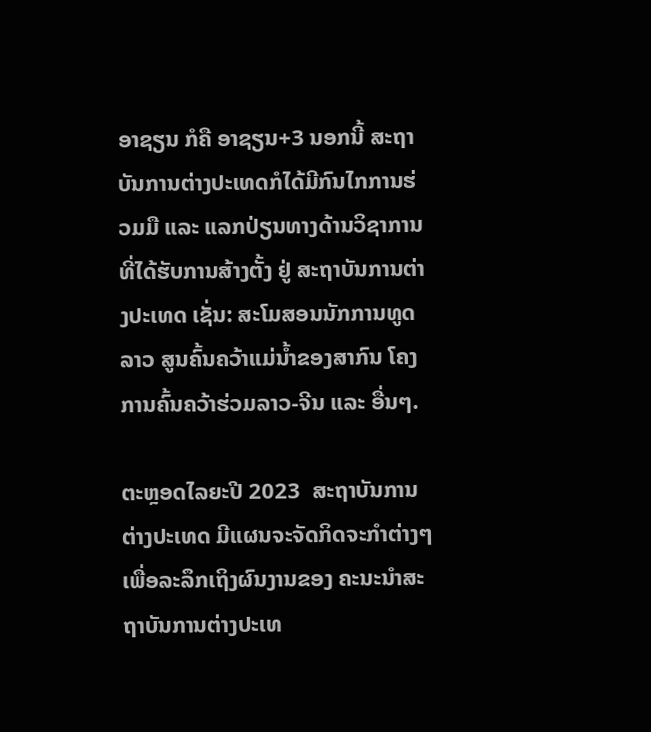ອາຊຽນ ກໍຄື ອາຊຽນ+3 ນອກນີ້ ສະຖາບັນການຕ່າງປະເທດກໍໄດ້ມີກົນໄກການຮ່ວມມື ແລະ ແລກປ່ຽນທາງດ້ານວິຊາການ ທີ່ໄດ້ຮັບການສ້າງຕັ້ງ ຢູ່ ສະຖາບັນການຕ່າງປະເທດ ເຊັ່ນ: ສະໂມສອນນັກການທູດລາວ ສູນຄົ້ນຄວ້າແມ່ນໍ້າຂອງສາກົນ ໂຄງການຄົ້ນຄວ້າຮ່ວມລາວ-ຈີນ ແລະ ອື່ນໆ.

ຕະຫຼອດໄລຍະປີ 2023  ສະຖາບັນການຕ່າງປະເທດ ມີແຜນຈະຈັດກິດຈະກໍາຕ່າງໆ ເພື່ອລະລຶກເຖິງຜົນງານຂອງ ຄະນະນໍາສະຖາບັນການຕ່າງປະເທ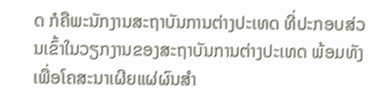ດ ກໍຄືພະນັກງານສະຖາບັນການຕ່າງປະເທດ ທີ່ປະກອບສ່ວນເຂົ້າໃນວຽກງານຂອງສະຖາບັນການຕ່າງປະເທດ ພ້ອມທັງເພື່ອໂຄສະນາເຜີຍແຜ່ຜົນສໍາ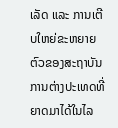ເລັດ ແລະ ການເຕີບໃຫຍ່ຂະຫຍາຍຕົວຂອງສະຖາບັນການຕ່າງປະເທດທີ່ຍາດມາໄດ້ໃນໄລ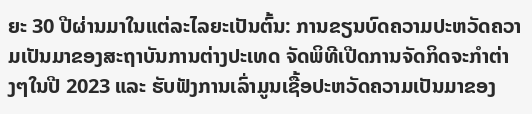ຍະ 30 ປີຜ່ານມາໃນແຕ່ລະໄລຍະເປັນຕົ້ນ: ການຂຽນບົດຄວາມປະຫວັດຄວາມເປັນມາຂອງສະຖາບັນການຕ່າງປະເທດ ຈັດພິທີເປີດການຈັດກິດຈະກໍາຕ່າງໆໃນປີ 2023 ແລະ ຮັບຟັງການເລົ່າມູນເຊື້ອປະຫວັດຄວາມເປັນມາຂອງ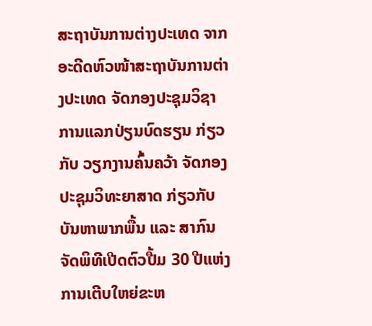ສະຖາບັນການຕ່າງປະເທດ ຈາກອະດີດຫົວໜ້າສະຖາບັນການຕ່າງປະເທດ ຈັດກອງປະຊຸມວິຊາການແລກປ່ຽນບົດຮຽນ ກ່ຽວກັບ ວຽກງານຄົ້ນຄວ້າ ຈັດກອງປະຊຸມວິທະຍາສາດ ກ່ຽວກັບ ບັນຫາພາກພື້ນ ແລະ ສາກົນ ຈັດພິທີເປີດຕົວປື້ມ 30 ປີແຫ່ງການເຕີບໃຫຍ່ຂະຫ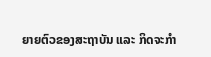ຍາຍຕົວຂອງສະຖາບັນ ແລະ ກິດຈະກໍາ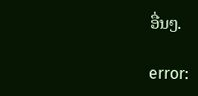ອື່ນໆ.

error: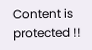Content is protected !!